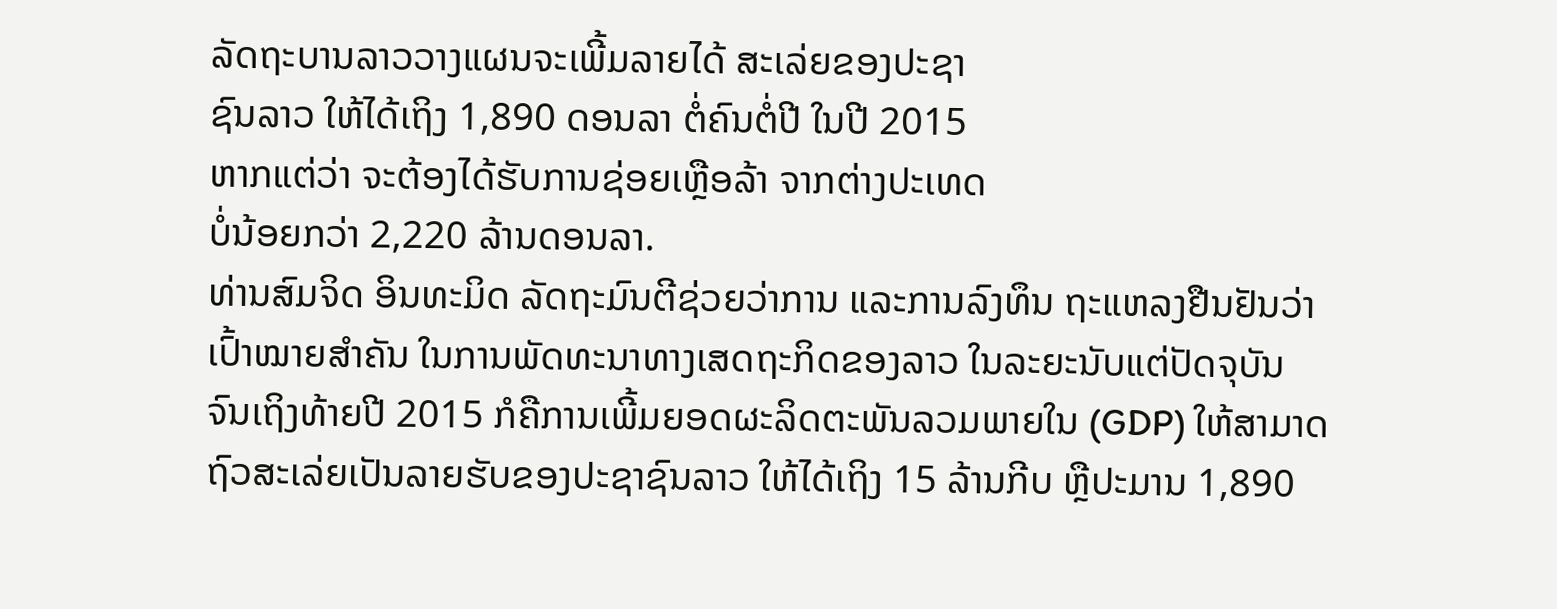ລັດຖະບານລາວວາງແຜນຈະເພີ້ມລາຍໄດ້ ສະເລ່ຍຂອງປະຊາ
ຊົນລາວ ໃຫ້ໄດ້ເຖິງ 1,890 ດອນລາ ຕໍ່ຄົນຕໍ່ປີ ໃນປີ 2015
ຫາກແຕ່ວ່າ ຈະຕ້ອງໄດ້ຮັບການຊ່ອຍເຫຼືອລ້າ ຈາກຕ່າງປະເທດ
ບໍ່ນ້ອຍກວ່າ 2,220 ລ້ານດອນລາ.
ທ່ານສົມຈິດ ອິນທະມິດ ລັດຖະມົນຕີຊ່ວຍວ່າການ ແລະການລົງທຶນ ຖະແຫລງຢືນຢັນວ່າ
ເປົ້າໝາຍສຳຄັນ ໃນການພັດທະນາທາງເສດຖະກິດຂອງລາວ ໃນລະຍະນັບແຕ່ປັດຈຸບັນ
ຈົນເຖິງທ້າຍປີ 2015 ກໍຄືການເພີ້ມຍອດຜະລິດຕະພັນລວມພາຍໃນ (GDP) ໃຫ້ສາມາດ
ຖົວສະເລ່ຍເປັນລາຍຮັບຂອງປະຊາຊົນລາວ ໃຫ້ໄດ້ເຖິງ 15 ລ້ານກີບ ຫຼືປະມານ 1,890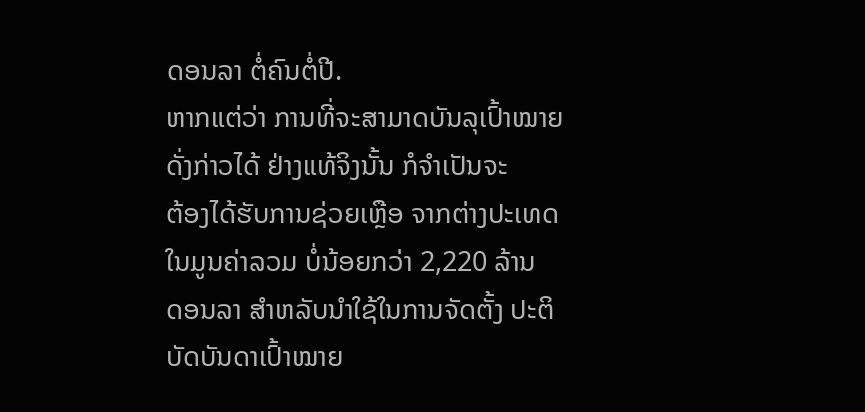ດອນລາ ຕໍ່ຄົນຕໍ່ປີ.
ຫາກແຕ່ວ່າ ການທີ່ຈະສາມາດບັນລຸເປົ້າໝາຍດັ່ງກ່າວໄດ້ ຢ່າງແທ້ຈິງນັ້ນ ກໍຈຳເປັນຈະ
ຕ້ອງໄດ້ຮັບການຊ່ວຍເຫຼືອ ຈາກຕ່າງປະເທດໃນມູນຄ່າລວມ ບໍ່ນ້ອຍກວ່າ 2,220 ລ້ານ
ດອນລາ ສຳຫລັບນຳໃຊ້ໃນການຈັດຕັ້ງ ປະຕິບັດບັນດາເປົ້າໝາຍ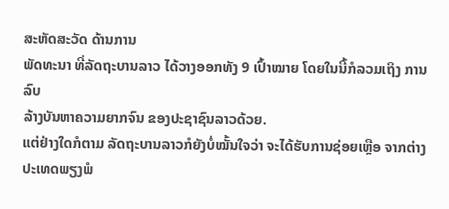ສະຫັດສະວັດ ດ້ານການ
ພັດທະນາ ທີ່ລັດຖະບານລາວ ໄດ້ວາງອອກທັງ 9 ເປົ້າໝາຍ ໂດຍໃນນີ້ກໍລວມເຖິງ ການລົບ
ລ້າງບັນຫາຄວາມຍາກຈົນ ຂອງປະຊາຊົນລາວດ້ວຍ.
ແຕ່ຢ່າງໃດກໍຕາມ ລັດຖະບານລາວກໍຍັງບໍ່ໝັ້ນໃຈວ່າ ຈະໄດ້ຮັບການຊ່ອຍເຫຼືອ ຈາກຕ່າງ
ປະເທດພຽງພໍ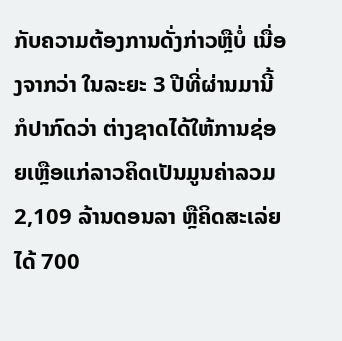ກັບຄວາມຕ້ອງການດັ່ງກ່າວຫຼືບໍ່ ເນື່ອງຈາກວ່າ ໃນລະຍະ 3 ປີທີ່ຜ່ານມານີ້ ກໍປາກົດວ່າ ຕ່າງຊາດໄດ້ໃຫ້ການຊ່ອຍເຫຼືອແກ່ລາວຄິດເປັນມູນຄ່າລວມ 2,109 ລ້ານດອນລາ ຫຼືຄິດສະເລ່ຍໄດ້ 700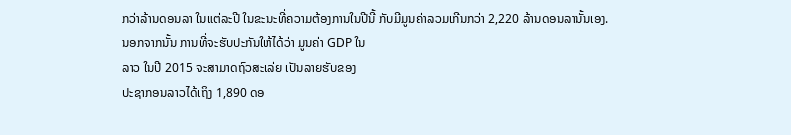ກວ່າລ້ານດອນລາ ໃນແຕ່ລະປີ ໃນຂະນະທີ່ຄວາມຕ້ອງການໃນປີນີ້ ກັບມີມູນຄ່າລວມເກີນກວ່າ 2,220 ລ້ານດອນລານັ້ນເອງ.
ນອກຈາກນັ້ນ ການທີ່ຈະຮັບປະກັນໃຫ້ໄດ້ວ່າ ມູນຄ່າ GDP ໃນ
ລາວ ໃນປີ 2015 ຈະສາມາດຖົວສະເລ່ຍ ເປັນລາຍຮັບຂອງ
ປະຊາກອນລາວໄດ້ເຖິງ 1,890 ດອ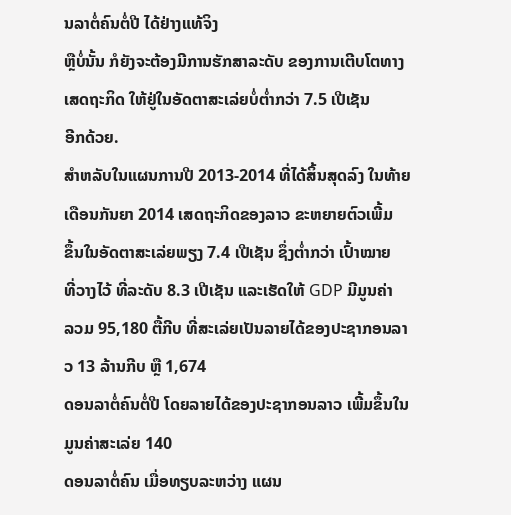ນລາຕໍ່ຄົນຕໍ່ປີ ໄດ້ຢ່າງແທ້ຈິງ
ຫຼືບໍ່ນັ້ນ ກໍຍັງຈະຕ້ອງມີການຮັກສາລະດັບ ຂອງການເຕີບໂຕທາງ
ເສດຖະກິດ ໃຫ້ຢູ່ໃນອັດຕາສະເລ່ຍບໍ່ຕ່ຳກວ່າ 7.5 ເປີເຊັນ
ອີກດ້ວຍ.
ສຳຫລັບໃນແຜນການປີ 2013-2014 ທີ່ໄດ້ສິ້ນສຸດລົງ ໃນທ້າຍ
ເດືອນກັນຍາ 2014 ເສດຖະກິດຂອງລາວ ຂະຫຍາຍຕົວເພີ້ມ
ຂຶ້ນໃນອັດຕາສະເລ່ຍພຽງ 7.4 ເປີເຊັນ ຊຶ່ງຕ່ຳກວ່າ ເປົ້າໝາຍ
ທີ່ວາງໄວ້ ທີ່ລະດັບ 8.3 ເປີເຊັນ ແລະເຮັດໃຫ້ GDP ມີມູນຄ່າ
ລວມ 95,180 ຕື້ກີບ ທີ່ສະເລ່ຍເປັນລາຍໄດ້ຂອງປະຊາກອນລາວ 13 ລ້ານກີບ ຫຼື 1,674
ດອນລາຕໍ່ຄົນຕໍ່ປີ ໂດຍລາຍໄດ້ຂອງປະຊາກອນລາວ ເພີ້ມຂຶ້ນໃນມູນຄ່າສະເລ່ຍ 140
ດອນລາຕໍ່ຄົນ ເມື່ອທຽບລະຫວ່າງ ແຜນ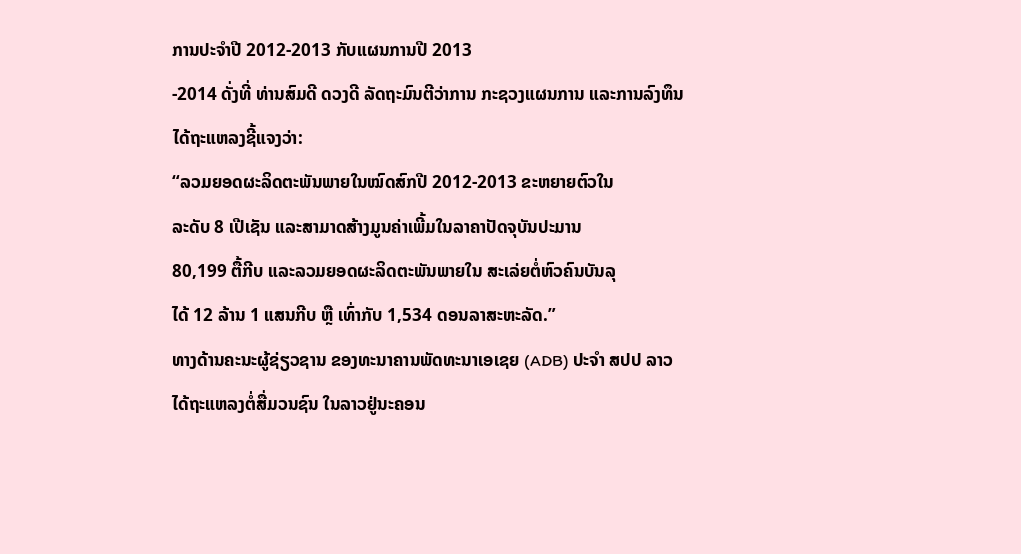ການປະຈຳປີ 2012-2013 ກັບແຜນການປີ 2013
-2014 ດັ່ງທີ່ ທ່ານສົມດີ ດວງດີ ລັດຖະມົນຕີວ່າການ ກະຊວງແຜນການ ແລະການລົງທຶນ
ໄດ້ຖະແຫລງຊີ້ແຈງວ່າ:
“ລວມຍອດຜະລິດຕະພັນພາຍໃນໝົດສົກປີ 2012-2013 ຂະຫຍາຍຕົວໃນ
ລະດັບ 8 ເປີເຊັນ ແລະສາມາດສ້າງມູນຄ່າເພີ້ມໃນລາຄາປັດຈຸບັນປະມານ
80,199 ຕື້ກີບ ແລະລວມຍອດຜະລິດຕະພັນພາຍໃນ ສະເລ່ຍຕໍ່ຫົວຄົນບັນລຸ
ໄດ້ 12 ລ້ານ 1 ແສນກີບ ຫຼື ເທົ່າກັບ 1,534 ດອນລາສະຫະລັດ.”
ທາງດ້ານຄະນະຜູ້ຊ່ຽວຊານ ຂອງທະນາຄານພັດທະນາເອເຊຍ (ADB) ປະຈຳ ສປປ ລາວ
ໄດ້ຖະແຫລງຕໍ່ສື່ມວນຊົນ ໃນລາວຢູ່ນະຄອນ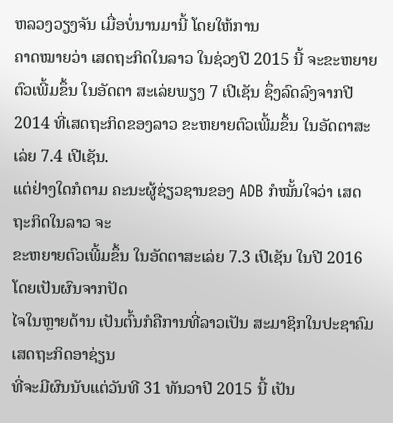ຫລວງວຽງຈັນ ເມື່ອບໍ່ນານມານີ້ ໂດຍໃຫ້ການ
ຄາດໝາຍວ່າ ເສດຖະກິດໃນລາວ ໃນຊ່ວງປີ 2015 ນີ້ ຈະຂະຫຍາຍຕົວເພີ້ມຂຶ້ນ ໃນອັດຕາ ສະເລ່ຍພຽງ 7 ເປີເຊັນ ຊຶ່ງລົດລົງຈາກປີ 2014 ທີ່ເສດຖະກິດຂອງລາວ ຂະຫຍາຍຕົວເພີ້ມຂຶ້ນ ໃນອັດຕາສະເລ່ຍ 7.4 ເປີເຊັນ.
ແຕ່ຢ່າງໃດກໍຕາມ ຄະນະຜູ້ຊ່ຽວຊານຂອງ ADB ກໍໝັ້ນໃຈວ່າ ເສດຖະກິດໃນລາວ ຈະ
ຂະຫຍາຍຕົວເພີ້ມຂຶ້ນ ໃນອັດຕາສະເລ່ຍ 7.3 ເປີເຊັນ ໃນປີ 2016 ໂດຍເປັນຜົນຈາກປັດ
ໄຈໃນຫຼາຍດ້ານ ເປັນຕົ້ນກໍຄືການທີ່ລາວເປັນ ສະມາຊິກໃນປະຊາຄົມເສດຖະກິດອາຊ່ຽນ
ທີ່ຈະມີຜົນນັບແຕ່ວັນທີ 31 ທັນວາປີ 2015 ນີ້ ເປັນ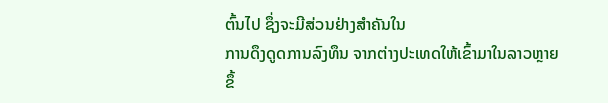ຕົ້ນໄປ ຊຶ່ງຈະມີສ່ວນຢ່າງສຳຄັນໃນ
ການດຶງດູດການລົງທຶນ ຈາກຕ່າງປະເທດໃຫ້ເຂົ້າມາໃນລາວຫຼາຍຂຶ້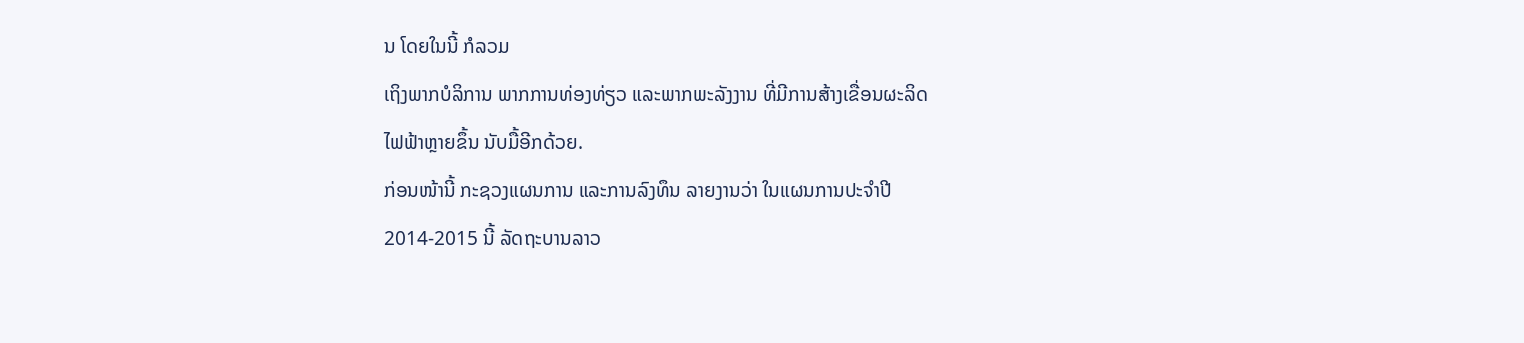ນ ໂດຍໃນນີ້ ກໍລວມ
ເຖິງພາກບໍລິການ ພາກການທ່ອງທ່ຽວ ແລະພາກພະລັງງານ ທີ່ມີການສ້າງເຂື່ອນຜະລິດ
ໄຟຟ້າຫຼາຍຂຶ້ນ ນັບມື້ອີກດ້ວຍ.
ກ່ອນໜ້ານີ້ ກະຊວງແຜນການ ແລະການລົງທຶນ ລາຍງານວ່າ ໃນແຜນການປະຈຳປີ
2014-2015 ນີ້ ລັດຖະບານລາວ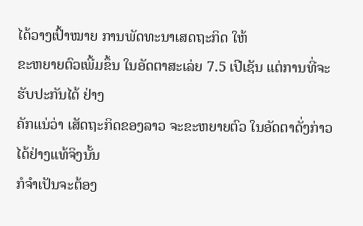ໄດ້ວາງເປົ້າໝາຍ ການພັດທະນາເສດຖະກິດ ໃຫ້
ຂະຫຍາຍຕົວເພີ້ມຂຶ້ນ ໃນອັດຕາສະເລ່ຍ 7.5 ເປີເຊັນ ແຕ່ການທີ່ຈະຮັບປະກັນໄດ້ ຢ່າງ
ຄັກແນ່ວ່າ ເສັດຖະກິດຂອງລາວ ຈະຂະຫຍາຍຕົວ ໃນອັດຕາດັ່ງກ່າວໄດ້ຢ່າງແທ້ຈິງນັ້ນ
ກໍຈຳເປັນຈະຕ້ອງ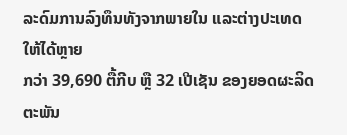ລະດົມການລົງທຶນທັງຈາກພາຍໃນ ແລະຕ່າງປະເທດໃຫ້ໄດ້ຫຼາຍ
ກວ່າ 39,690 ຕື້ກີບ ຫຼື 32 ເປີເຊັນ ຂອງຍອດຜະລິດຕະພັນ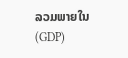ລວມພາຍໃນ (GDP)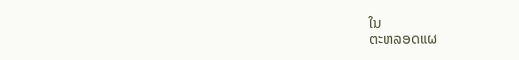ໃນ
ຕະຫລອດແຜ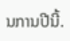ນການປີນີ້.